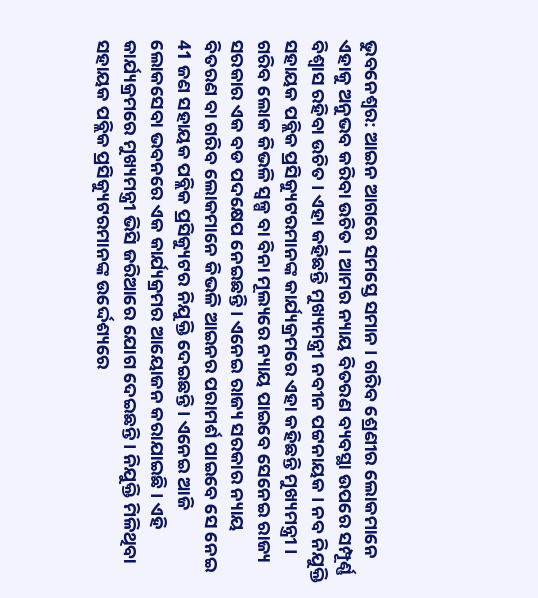ଭୁବନେଶ୍ବର: ଆଇନ ଆଗରେ ସମସ୍ତେ ସମାନ । ଗରିବ ଶ୍ରେଣୀର ଲୋକମାନେ ଏହାକୁ ଅନୁଭବ କରିବା ଉଚିତ । ଆମର ନ୍ୟାୟ ବିତରଣ ବ୍ୟବସ୍ଥା ଉପରେ ସମ୍ପୂର୍ଣ୍ଣ ବିଶ୍ୱାସ ରହିବା ଉଚିତ । ଏହା କହିଛନ୍ତି ମୁଖ୍ୟମନ୍ତ୍ରୀ ନବୀନ ପଟ୍ଟନାୟକ । ନବ ନିଯୁକ୍ତି ସହାୟକ ପବ୍ଲିକ ପ୍ରସିକ୍ୟୁଟରମାନଙ୍କ କାର୍ଯ୍ୟକ୍ରମରେ ଏହା କହିଛନ୍ତି ମୁଖ୍ୟମନ୍ତ୍ରୀ ।
ଗରିବ ଲୋକ କିଭଳି ସ୍ୱଳ୍ପ ବା ବିନା ମୂଲ୍ୟରେ ନ୍ୟାୟ ପାଇବେ ସେନେଇ ରାଜ୍ୟ ସରକାର ଏକ ବଡ ପଦକ୍ଷେପ ନେଇଛନ୍ତି । ଏନେଇ ରାଜ୍ୟ ସରକାର ନ୍ୟାୟ ବିତରଣ ବା ଗରିବ ଲୋକମାନେ କିଭଳି ଆଇନର ପରାମର୍ଶ ପାଇବେ ସେ ନେଇ 41 ଜଣ ସହାୟକ ପବ୍ଲିକ ପ୍ରସିକ୍ୟୁଟର ନିଯୁକ୍ତି ଦେଇଛନ୍ତି । ଏନେଇ ଆଜି ଲୋକସେବା ଭବନରେ ଏକ କାର୍ଯ୍ୟକ୍ରମର ଆୟୋଜନ କରାଯାଇଛି । ଏହି କାର୍ଯ୍ୟକ୍ରମରେ ମୁଖ୍ୟମନ୍ତ୍ରୀ ଭିସି ଜରିଆରେ ଯୋଗ ଦେଇଛନ୍ତି । ନିଯୁକ୍ତି ମିଳିଥିବା ସହାୟକ ପବ୍ଲିକ ପ୍ରସିକ୍ୟୁଟରମାନଙ୍କ ଉର୍ଦ୍ଦେଶ୍ୟରେ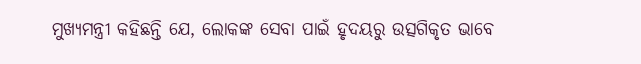ମୁଖ୍ୟମନ୍ତ୍ରୀ କହିଛନ୍ତି ଯେ, ଲୋକଙ୍କ ସେବା ପାଇଁ ହୃଦୟରୁ ଉତ୍ସଗିକୃତ ଭାବେ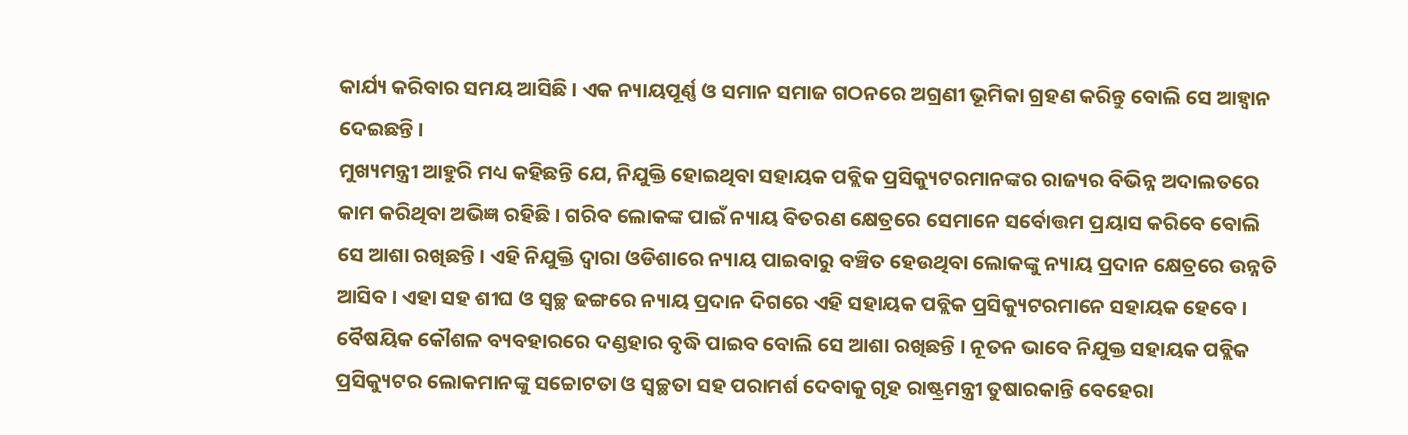କାର୍ଯ୍ୟ କରିବାର ସମୟ ଆସିଛି । ଏକ ନ୍ୟାୟପୂର୍ଣ୍ଣ ଓ ସମାନ ସମାଜ ଗଠନରେ ଅଗ୍ରଣୀ ଭୂମିକା ଗ୍ରହଣ କରିନ୍ତୁ ବୋଲି ସେ ଆହ୍ୱାନ ଦେଇଛନ୍ତି ।
ମୁଖ୍ୟମନ୍ତ୍ରୀ ଆହୁରି ମଧ୍ୟ କହିଛନ୍ତି ଯେ, ନିଯୁକ୍ତି ହୋଇଥିବା ସହାୟକ ପବ୍ଲିକ ପ୍ରସିକ୍ୟୁଟରମାନଙ୍କର ରାଜ୍ୟର ବିଭିନ୍ନ ଅଦାଲତରେ କାମ କରିଥିବା ଅଭିଜ୍ଞ ରହିଛି । ଗରିବ ଲୋକଙ୍କ ପାଇଁ ନ୍ୟାୟ ବିତରଣ କ୍ଷେତ୍ରରେ ସେମାନେ ସର୍ବୋତ୍ତମ ପ୍ରୟାସ କରିବେ ବୋଲି ସେ ଆଶା ରଖିଛନ୍ତି । ଏହି ନିଯୁକ୍ତି ଦ୍ୱାରା ଓଡିଶାରେ ନ୍ୟାୟ ପାଇବାରୁ ବଞ୍ଚିତ ହେଉଥିବା ଲୋକଙ୍କୁ ନ୍ୟାୟ ପ୍ରଦାନ କ୍ଷେତ୍ରରେ ଉନ୍ନତି ଆସିବ । ଏହା ସହ ଶୀଘ ଓ ସ୍ୱଚ୍ଛ ଢଙ୍ଗରେ ନ୍ୟାୟ ପ୍ରଦାନ ଦିଗରେ ଏହି ସହାୟକ ପବ୍ଲିକ ପ୍ରସିକ୍ୟୁଟରମାନେ ସହାୟକ ହେବେ । ବୈଷୟିକ କୌଶଳ ବ୍ୟବହାରରେ ଦଣ୍ଡହାର ବୃଦ୍ଧି ପାଇବ ବୋଲି ସେ ଆଶା ରଖିଛନ୍ତି । ନୂତନ ଭାବେ ନିଯୁକ୍ତ ସହାୟକ ପବ୍ଲିକ ପ୍ରସିକ୍ୟୁଟର ଲୋକମାନଙ୍କୁ ସଚ୍ଚୋଟତା ଓ ସ୍ୱଚ୍ଛତା ସହ ପରାମର୍ଶ ଦେବାକୁ ଗୃହ ରାଷ୍ଟ୍ରମନ୍ତ୍ରୀ ତୁଷାରକାନ୍ତି ବେହେରା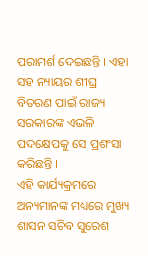ପରାମର୍ଶ ଦେଇଛନ୍ତି । ଏହା ସହ ନ୍ୟାୟର ଶୀଘ୍ର ବିତରଣ ପାଇଁ ରାଜ୍ୟ ସରକାରଙ୍କ ଏଭଳି ପଦକ୍ଷେପକୁ ସେ ପ୍ରଶଂସା କରିଛନ୍ତି ।
ଏହି କାର୍ଯ୍ୟକ୍ରମରେ ଅନ୍ୟମାନଙ୍କ ମଧ୍ୟରେ ମୁଖ୍ୟ ଶାସନ ସଚିବ ସୁରେଶ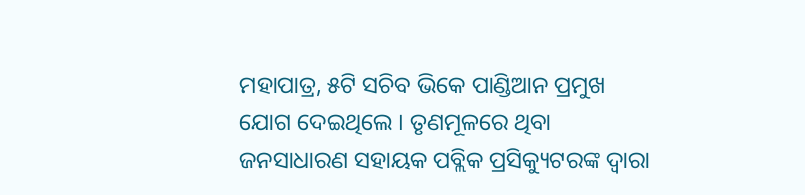ମହାପାତ୍ର, ୫ଟି ସଚିବ ଭିକେ ପାଣ୍ଡିଆନ ପ୍ରମୁଖ ଯୋଗ ଦେଇଥିଲେ । ତୃଣମୂଳରେ ଥିବା ଜନସାଧାରଣ ସହାୟକ ପବ୍ଲିକ ପ୍ରସିକ୍ୟୁଟରଙ୍କ ଦ୍ଵାରା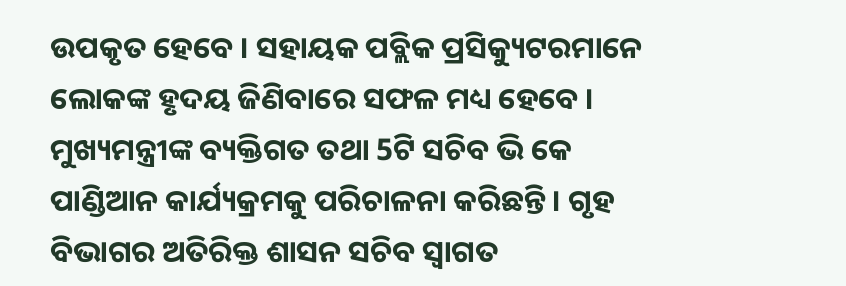ଉପକୃତ ହେବେ । ସହାୟକ ପବ୍ଲିକ ପ୍ରସିକ୍ୟୁଟରମାନେ ଲୋକଙ୍କ ହୃଦୟ ଜିଣିବାରେ ସଫଳ ମଧ୍ୟ ହେବେ । ମୁଖ୍ୟମନ୍ତ୍ରୀଙ୍କ ବ୍ୟକ୍ତିଗତ ତଥା 5ଟି ସଚିବ ଭି କେ ପାଣ୍ଡିଆନ କାର୍ଯ୍ୟକ୍ରମକୁ ପରିଚାଳନା କରିଛନ୍ତି । ଗୃହ ବିଭାଗର ଅତିରିକ୍ତ ଶାସନ ସଚିବ ସ୍ୱାଗତ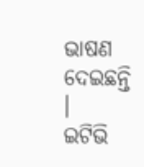ଭାଷଣ ଦେଇଛନ୍ତି ।
ଇଟିଭି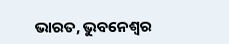ଭାରତ, ଭୁବନେଶ୍ବର